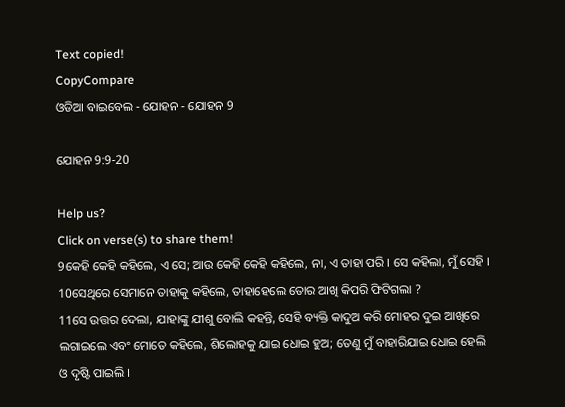Text copied!
CopyCompare
ଓଡିଆ ବାଇବେଲ - ଯୋହନ - ଯୋହନ 9

ଯୋହନ 9:9-20

Help us?
Click on verse(s) to share them!
9କେହି କେହି କହିଲେ, ଏ ସେ; ଆଉ କେହି କେହି କହିଲେ, ନା, ଏ ତାହା ପରି । ସେ କହିଲା, ମୁଁ ସେହି ।
10ସେଥିରେ ସେମାନେ ତାହାକୁ କହିଲେ, ତାହାହେଲେ ତୋର ଆଖି କିପରି ଫିଟିଗଲା ?
11ସେ ଉତ୍ତର ଦେଲା, ଯାହାଙ୍କୁ ଯୀଶୁ ବୋଲି କହନ୍ତି, ସେହି ବ୍ୟକ୍ତି କାଦୁଅ କରି ମୋହର ଦୁଇ ଆଖିରେ ଲଗାଇଲେ ଏବଂ ମୋତେ କହିଲେ, ଶିଲୋହକୁ ଯାଇ ଧୋଇ ହୁଅ; ତେଣୁ ମୁଁ ବାହାରିଯାଇ ଧୋଇ ହେଲି ଓ ଦୃଷ୍ଟି ପାଇଲି ।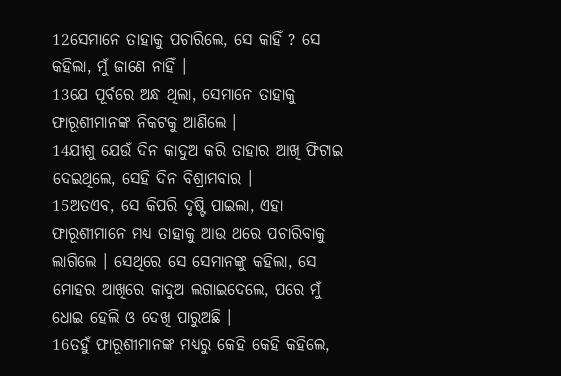12ସେମାନେ ତାହାକୁ ପଚାରିଲେ, ସେ କାହିଁ ? ସେ କହିଲା, ମୁଁ ଜାଣେ ନାହିଁ ।
13ଯେ ପୂର୍ବରେ ଅନ୍ଧ ଥିଲା, ସେମାନେ ତାହାକୁ ଫାରୂଶୀମାନଙ୍କ ନିକଟକୁ ଆଣିଲେ ।
14ଯୀଶୁ ଯେଉଁ ଦିନ କାଦୁଅ କରି ତାହାର ଆଖି ଫିଟାଇ ଦେଇଥିଲେ, ସେହି ଦିନ ବିଶ୍ରାମବାର ।
15ଅତଏବ, ସେ କିପରି ଦୃଷ୍ଟି ପାଇଲା, ଏହା ଫାରୂଶୀମାନେ ମଧ୍ୟ ତାହାକୁ ଆଉ ଥରେ ପଚାରିବାକୁ ଲାଗିଲେ । ସେଥିରେ ସେ ସେମାନଙ୍କୁ କହିଲା, ସେ ମୋହର ଆଖିରେ କାଦୁଅ ଲଗାଇଦେଲେ, ପରେ ମୁଁ ଧୋଇ ହେଲି ଓ ଦେଖି ପାରୁଅଛି ।
16ତହୁଁ ଫାରୂଶୀମାନଙ୍କ ମଧ୍ୟରୁ କେହି କେହି କହିଲେ,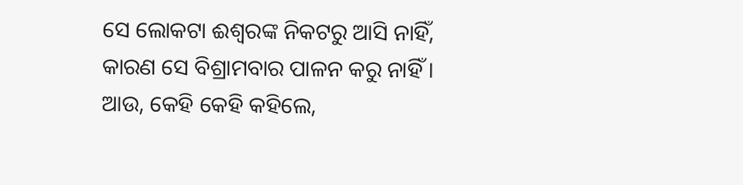ସେ ଲୋକଟା ଈଶ୍ୱରଙ୍କ ନିକଟରୁ ଆସି ନାହିଁ, କାରଣ ସେ ବିଶ୍ରାମବାର ପାଳନ କରୁ ନାହିଁ । ଆଉ, କେହି କେହି କହିଲେ,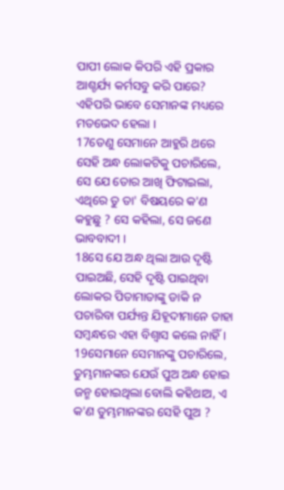ପାପୀ ଲୋକ କିପରି ଏହି ପ୍ରକାର ଆଶ୍ଚର୍ଯ୍ୟ କର୍ମସବୁ କରି ପାରେ? ଏହିପରି ଭାବେ ସେମାନଙ୍କ ମଧ୍ୟରେ ମତଭେଦ ହେଲା ।
17ତେଣୁ ସେମାନେ ଆହୁରି ଥରେ ସେହି ଅନ୍ଧ ଲୋକଟିକୁ ପଚାରିଲେ, ସେ ଯେ ତୋର ଆଖି ଫିଟାଇଲା, ଏଥିରେ ତୁ ତା' ବିଷୟରେ କ'ଣ କହୁଛୁ ? ସେ କହିଲା, ସେ ଜଣେ ଭାବବାଦୀ ।
18ସେ ଯେ ଅନ୍ଧ ଥିଲା ଆଉ ଦୃଷ୍ଟି ପାଇଅଛି, ସେହି ଦୃଷ୍ଟି ପାଇଥିବା ଲୋକର ପିତାମାତାଙ୍କୁ ଡାକି ନ ପଚାରିବା ପର୍ଯ୍ୟନ୍ତ ଯିହୂଦୀମାନେ ତାହା ସମ୍ବନ୍ଧରେ ଏହା ବିଶ୍ୱାସ କଲେ ନାହିଁ ।
19ସେମାନେ ସେମାନଙ୍କୁ ପଚାରିଲେ, ତୁମ୍ଭମାନଙ୍କର ଯେଉଁ ପୁଅ ଅନ୍ଧ ହୋଇ ଜନ୍ମ ହୋଇଥିଲା ବୋଲି କହିଥାଅ, ଏ କ'ଣ ତୁମ୍ଭମାନଙ୍କର ସେହି ପୁଅ ?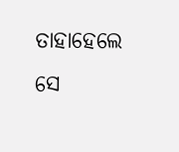ତାହାହେଲେ ସେ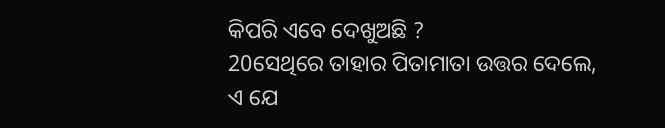କିପରି ଏବେ ଦେଖୁଅଛି ?
20ସେଥିରେ ତାହାର ପିତାମାତା ଉତ୍ତର ଦେଲେ, ଏ ଯେ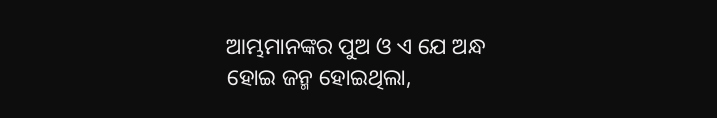ଆମ୍ଭମାନଙ୍କର ପୁଅ ଓ ଏ ଯେ ଅନ୍ଧ ହୋଇ ଜନ୍ମ ହୋଇଥିଲା,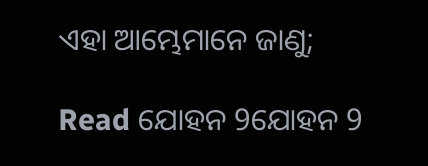ଏହା ଆମ୍ଭେମାନେ ଜାଣୁ;

Read ଯୋହନ 9ଯୋହନ 9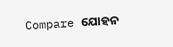Compare ଯୋହନ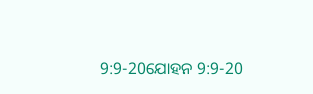9:9-20ଯୋହନ 9:9-20